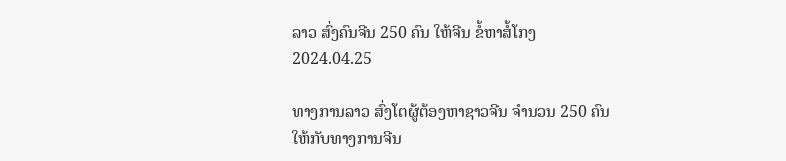ລາວ ສົ່ງຄົນຈີນ 250 ຄົນ ໃຫ້ຈີນ ຂໍ້ຫາສໍ້ໂກງ
2024.04.25

ທາງການລາວ ສົ່ງໂຕຜູ້ຕ້ອງຫາຊາວຈີນ ຈຳນວນ 250 ຄົນ ໃຫ້ກັບທາງການຈີນ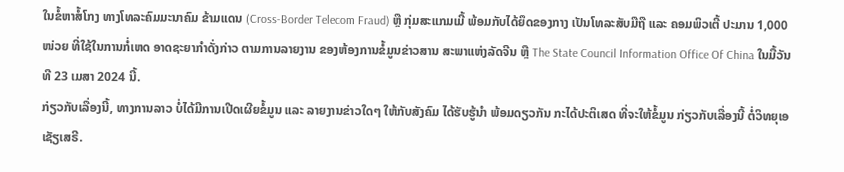ໃນຂໍ້ຫາສໍ້ໂກງ ທາງໂທລະຄົມມະນາຄົມ ຂ້າມແດນ (Cross-Border Telecom Fraud) ຫຼື ກຸ່ມສະແກມເມີ້ ພ້ອມກັບໄດ້ຍຶດຂອງກາງ ເປັນໂທລະສັບມືຖື ແລະ ຄອມພິວເຕີ້ ປະມານ 1,000 ໜ່ວຍ ທີ່ໃຊ້ໃນການກໍ່ເຫດ ອາດຊະຍາກຳດັ່ງກ່າວ ຕາມການລາຍງານ ຂອງຫ້ອງການຂໍ້ມູນຂ່າວສານ ສະພາແຫ່ງລັດຈີນ ຫຼື The State Council Information Office Of China ໃນມື້ວັນທີ 23 ເມສາ 2024 ນີ້.
ກ່ຽວກັບເລື່ອງນີ້, ທາງການລາວ ບໍ່ໄດ້ມີການເປີດເຜີຍຂໍ້ມູນ ແລະ ລາຍງານຂ່າວໃດໆ ໃຫ້ກັບສັງຄົມ ໄດ້ຮັບຮູ້ນຳ ພ້ອມດຽວກັນ ກະໄດ້ປະຕິເສດ ທີ່ຈະໃຫ້ຂໍ້ມູນ ກ່ຽວກັບເລື່ອງນີ້ ຕໍ່ວິທຍຸເອເຊັຽເສຣີ.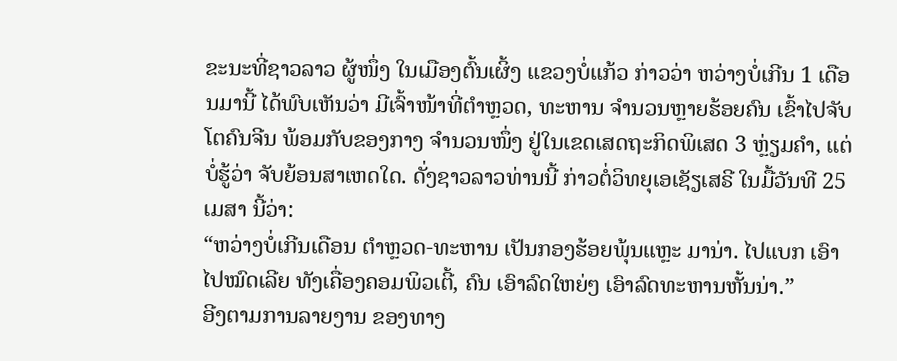ຂະນະທີ່ຊາວລາວ ຜູ້ໜຶ່ງ ໃນເມືອງຕົ້ນເຜິ້ງ ແຂວງບໍ່ແກ້ວ ກ່າວວ່າ ຫວ່າງບໍ່ເກີນ 1 ເດືອນມານີ້ ໄດ້ພົບເຫັນວ່າ ມີເຈົ້າໜ້າທີ່ຕຳຫຼວດ, ທະຫານ ຈຳນວນຫຼາຍຮ້ອຍຄົນ ເຂົ້າໄປຈັບໂຕຄົນຈີນ ພ້ອມກັບຂອງກາງ ຈຳນວນໜຶ່ງ ຢູ່ໃນເຂດເສດຖະກິດພິເສດ 3 ຫຼ່ຽມຄຳ, ແຕ່ບໍ່ຮູ້ວ່າ ຈັບຍ້ອນສາເຫດໃດ. ດັ່ງຊາວລາວທ່ານນີ້ ກ່າວຕໍ່ວິທຍຸເອເຊັຽເສຣີ ໃນມື້ວັນທີ 25 ເມສາ ນີ້ວ່າ:
“ຫວ່າງບໍ່ເກີນເດືອນ ຕຳຫຼວດ-ທະຫານ ເປັນກອງຮ້ອຍພຸ້ນແຫຼະ ມານ່າ. ໄປແບກ ເອົາໄປໝົດເລີຍ ທັງເຄື່ອງຄອມພິວເຕີ້, ຄົນ ເອົາລົດໃຫຍ່ໆ ເອົາລົດທະຫານຫັ້ນນ່າ.”
ອີງຕາມການລາຍງານ ຂອງທາງ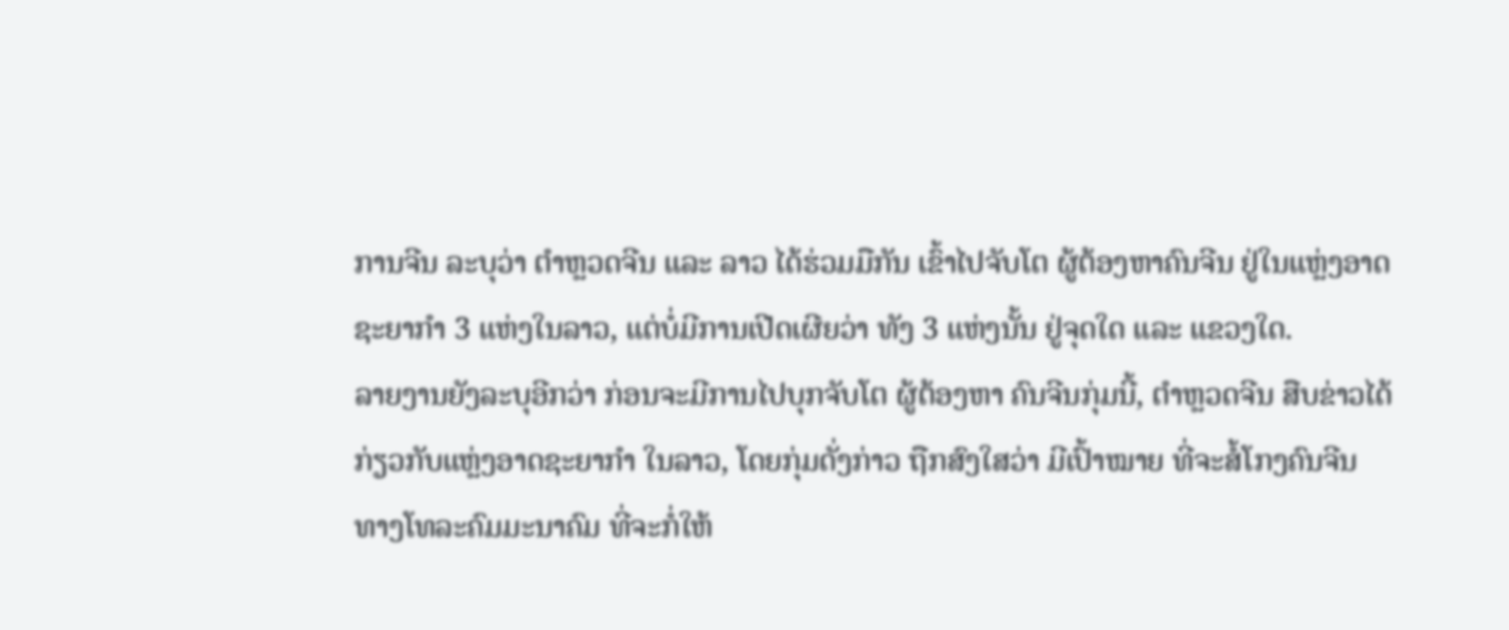ການຈີນ ລະບຸວ່າ ຕຳຫຼວດຈີນ ແລະ ລາວ ໄດ້ຮ່ວມມືກັນ ເຂົ້າໄປຈັບໂຕ ຜູ້ຕ້ອງຫາຄົນຈີນ ຢູ່ໃນແຫຼ່ງອາດຊະຍາກຳ 3 ແຫ່ງໃນລາວ, ແຕ່ບໍ່ມີການເປີດເຜີຍວ່າ ທັງ 3 ແຫ່ງນັ້ນ ຢູ່ຈຸດໃດ ແລະ ແຂວງໃດ.
ລາຍງານຍັງລະບຸອີກວ່າ ກ່ອນຈະມີການໄປບຸກຈັບໂຕ ຜູ້ຕ້ອງຫາ ຄົນຈີນກຸ່ມນີ້, ຕຳຫຼວດຈີນ ສືບຂ່າວໄດ້ ກ່ຽວກັບແຫຼ່ງອາດຊະຍາກຳ ໃນລາວ, ໂດຍກຸ່ມດັ່ງກ່າວ ຖືກສົງໃສວ່າ ມີເປົ້າໝາຍ ທີ່ຈະສໍ້ໂກງຄົນຈີນ ທາງໂທລະຄົມມະນາຄົມ ທີ່ຈະກໍ່ໃຫ້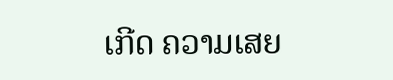ເກີດ ຄວາມເສຍ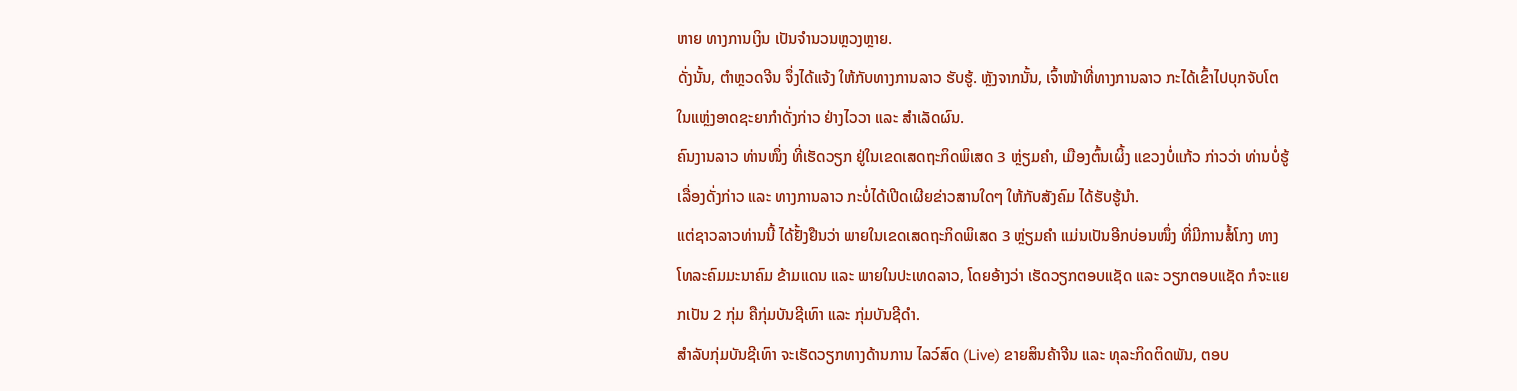ຫາຍ ທາງການເງິນ ເປັນຈຳນວນຫຼວງຫຼາຍ.
ດັ່ງນັ້ນ, ຕຳຫຼວດຈີນ ຈຶ່ງໄດ້ແຈ້ງ ໃຫ້ກັບທາງການລາວ ຮັບຮູ້. ຫຼັງຈາກນັ້ນ, ເຈົ້າໜ້າທີ່ທາງການລາວ ກະໄດ້ເຂົ້າໄປບຸກຈັບໂຕ ໃນແຫຼ່ງອາດຊະຍາກຳດັ່ງກ່າວ ຢ່າງໄວວາ ແລະ ສຳເລັດຜົນ.
ຄົນງານລາວ ທ່ານໜຶ່ງ ທີ່ເຮັດວຽກ ຢູ່ໃນເຂດເສດຖະກິດພິເສດ 3 ຫຼ່ຽມຄຳ, ເມືອງຕົ້ນເຜິ້ງ ແຂວງບໍ່ແກ້ວ ກ່າວວ່າ ທ່ານບໍ່ຮູ້ເລື່ອງດັ່ງກ່າວ ແລະ ທາງການລາວ ກະບໍ່ໄດ້ເປີດເຜີຍຂ່າວສານໃດໆ ໃຫ້ກັບສັງຄົມ ໄດ້ຮັບຮູ້ນຳ.
ແຕ່ຊາວລາວທ່ານນີ້ ໄດ້ຢັ້ງຢືນວ່າ ພາຍໃນເຂດເສດຖະກິດພິເສດ 3 ຫຼ່ຽມຄຳ ແມ່ນເປັນອີກບ່ອນໜຶ່ງ ທີ່ມີການສໍ້ໂກງ ທາງໂທລະຄົມມະນາຄົມ ຂ້າມແດນ ແລະ ພາຍໃນປະເທດລາວ, ໂດຍອ້າງວ່າ ເຮັດວຽກຕອບແຊັດ ແລະ ວຽກຕອບແຊັດ ກໍຈະແຍກເປັນ 2 ກຸ່ມ ຄືກຸ່ມບັນຊີເທົາ ແລະ ກຸ່ມບັນຊີດຳ.
ສຳລັບກຸ່ມບັນຊີເທົາ ຈະເຮັດວຽກທາງດ້ານການ ໄລວ໌ສົດ (Live) ຂາຍສິນຄ້າຈີນ ແລະ ທຸລະກິດຕິດພັນ, ຕອບ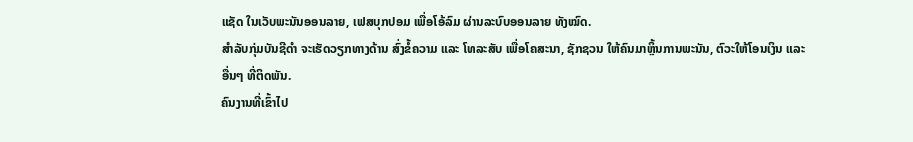ແຊັດ ໃນເວັບພະນັນອອນລາຍ, ເຟສບຸກປອມ ເພື່ອໂອ້ລົມ ຜ່ານລະບົບອອນລາຍ ທັງໝົດ.
ສຳລັບກຸ່ມບັນຊີດຳ ຈະເຮັດວຽກທາງດ້ານ ສົ່ງຂໍ້ຄວາມ ແລະ ໂທລະສັບ ເພື່ອໂຄສະນາ, ຊັກຊວນ ໃຫ້ຄົນມາຫຼິ້ນການພະນັນ, ຕົວະໃຫ້ໂອນເງິນ ແລະ ອື່ນໆ ທີ່ຕິດພັນ.
ຄົນງານທີ່ເຂົ້າໄປ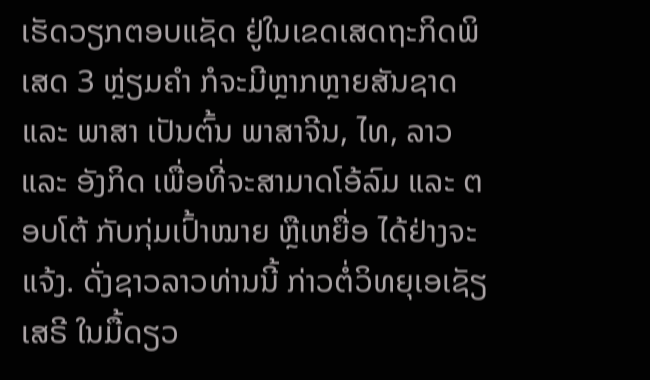ເຮັດວຽກຕອບແຊັດ ຢູ່ໃນເຂດເສດຖະກິດພິເສດ 3 ຫຼ່ຽມຄຳ ກໍຈະມີຫຼາກຫຼາຍສັນຊາດ ແລະ ພາສາ ເປັນຕົ້ນ ພາສາຈີນ, ໄທ, ລາວ ແລະ ອັງກິດ ເພື່ອທີ່ຈະສາມາດໂອ້ລົມ ແລະ ຕອບໂຕ້ ກັບກຸ່ມເປົ້າໝາຍ ຫຼືເຫຍື່ອ ໄດ້ຢ່າງຈະແຈ້ງ. ດັ່ງຊາວລາວທ່ານນີ້ ກ່າວຕໍ່ວິທຍຸເອເຊັຽເສຣີ ໃນມື້ດຽວ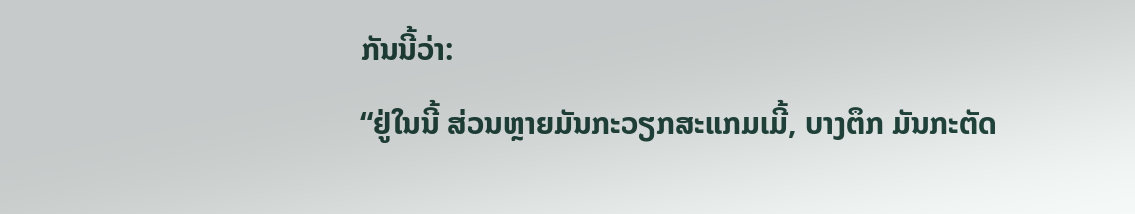ກັນນີ້ວ່າ:
“ຢູ່ໃນນີ້ ສ່ວນຫຼາຍມັນກະວຽກສະແກມເມີ້, ບາງຕຶກ ມັນກະຕັດ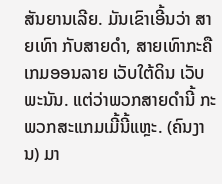ສັນຍານເລີຍ. ມັນເຂົາເອີ້ນວ່າ ສາຍເທົາ ກັບສາຍດຳ, ສາຍເທົາກະຄື ເກມອອນລາຍ ເວັບໃຕ້ດິນ ເວັບພະນັນ. ແຕ່ວ່າພວກສາຍດຳນີ້ ກະພວກສະແກມເມີ້ນີ້ແຫຼະ. (ຄົນງານ) ມາ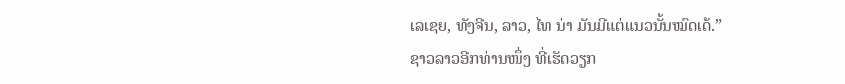ເລເຊຍ, ທັງຈີນ, ລາວ, ໄທ ນ່າ ມັນມີແຕ່ແນວນັ້ນໝົດເດ້.”
ຊາວລາວອີກທ່ານໜຶ່ງ ທີ່ເຮັດວຽກ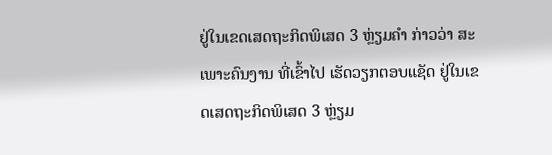ຢູ່ໃນເຂດເສດຖະກິດພິເສດ 3 ຫຼ່ຽມຄຳ ກ່າວວ່າ ສະເພາະຄົນງານ ທີ່ເຂົ້າໄປ ເຮັດວຽກຕອບແຊັດ ຢູ່ໃນເຂດເສດຖະກິດພິເສດ 3 ຫຼ່ຽມ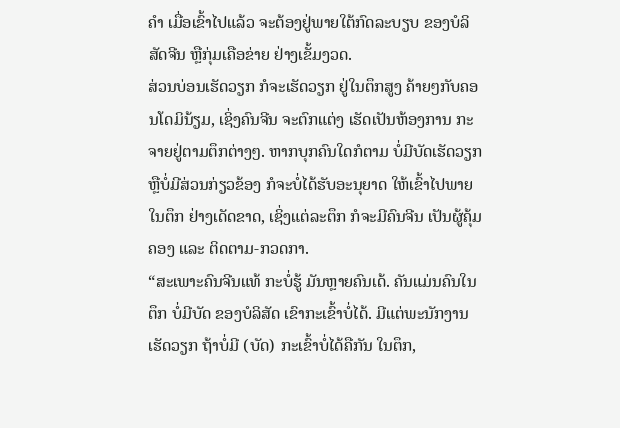ຄຳ ເມື່ອເຂົ້າໄປແລ້ວ ຈະຕ້ອງຢູ່ພາຍໃຕ້ກົດລະບຽບ ຂອງບໍລິສັດຈີນ ຫຼືກຸ່ມເຄືອຂ່າຍ ຢ່າງເຂັ້ມງວດ.
ສ່ວນບ່ອນເຮັດວຽກ ກໍຈະເຮັດວຽກ ຢູ່ໃນຕຶກສູງ ຄ້າຍໆກັບຄອນໂດມິນ້ຽມ, ເຊິ່ງຄົນຈີນ ຈະຕົກແຕ່ງ ເຮັດເປັນຫ້ອງການ ກະຈາຍຢູ່ຕາມຕຶກຕ່າງໆ. ຫາກບຸກຄົນໃດກໍຕາມ ບໍ່ມີບັດເຮັດວຽກ ຫຼືບໍ່ມີສ່ວນກ່ຽວຂ້ອງ ກໍຈະບໍ່ໄດ້ຮັບອະນຸຍາດ ໃຫ້ເຂົ້າໄປພາຍໃນຕຶກ ຢ່າງເດັດຂາດ, ເຊິ່ງແຕ່ລະຕຶກ ກໍຈະມີຄົນຈີນ ເປັນຜູ້ຄຸ້ມຄອງ ແລະ ຕິດຕາມ-ກວດກາ.
“ສະເພາະຄົນຈີນແທ້ ກະບໍ່ຮູ້ ມັນຫຼາຍຄົນເດ້. ຄັນແມ່ນຄົນໃນຕຶກ ບໍ່ມີບັດ ຂອງບໍລິສັດ ເຂົາກະເຂົ້າບໍ່ໄດ້. ມີແຕ່ພະນັກງານເຮັດວຽກ ຖ້າບໍ່ມີ (ບັດ) ກະເຂົ້າບໍ່ໄດ້ຄືກັນ ໃນຕຶກ,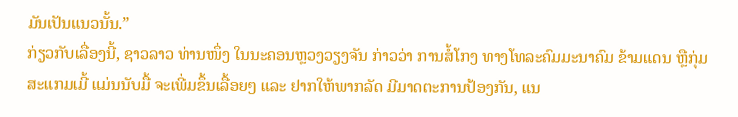ມັນເປັນແນວນັ້ນ.”
ກ່ຽວກັບເລື່ອງນີ້, ຊາວລາວ ທ່ານໜຶ່ງ ໃນນະຄອນຫຼວງວຽງຈັນ ກ່າວວ່າ ການສໍ້ໂກງ ທາງໂທລະຄົມມະນາຄົມ ຂ້າມແດນ ຫຼືກຸ່ມສະແກມເມີ້ ແມ່ນນັບມື້ ຈະເພີ່ມຂຶ້ນເລື້ອຍໆ ແລະ ຢາກໃຫ້ພາກລັດ ມີມາດຕະການປ້ອງກັນ, ແນ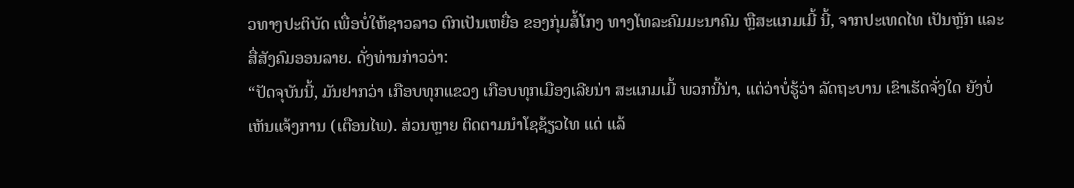ວທາງປະຕິບັດ ເພື່ອບໍ່ໃຫ້ຊາວລາວ ຕົກເປັນເຫຍື່ອ ຂອງກຸ່ມສໍ້ໂກງ ທາງໂທລະຄົມມະນາຄົມ ຫຼືສະແກມເມີ້ ນີ້, ຈາກປະເທດໄທ ເປັນຫຼັກ ແລະ ສື່ສັງຄົມອອນລາຍ. ດັ່ງທ່ານກ່າວວ່າ:
“ປັດຈຸບັນນີ້, ມັນຢາກວ່າ ເກືອບທຸກແຂວງ ເກືອບທຸກເມືອງເລີຍນ່າ ສະແກມເມີ້ ພວກນີ້ນ່າ, ແຕ່ວ່າບໍ່ຮູ້ວ່າ ລັດຖະບານ ເຂົາເຮັດຈັ່ງໃດ ຍັງບໍ່ເຫັນແຈ້ງການ (ເຕືອນໄພ). ສ່ວນຫຼາຍ ຕິດຕາມນຳໂຊຊ້ຽວໄທ ແດ່ ແລ້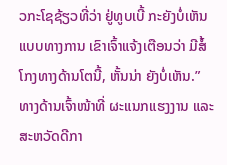ວກະໂຊຊ້ຽວທີ່ວ່າ ຢູ່ທູບເບີ້ ກະຍັງບໍ່ເຫັນແບບທາງການ ເຂົາເຈົ້າແຈ້ງເຕືອນວ່າ ມີສໍ້ໂກງທາງດ້ານໂຕນີ້, ຫັ້ນນ່າ ຍັງບໍ່ເຫັນ.”
ທາງດ້ານເຈົ້າໜ້າທີ່ ຜະແນກແຮງງານ ແລະ ສະຫວັດດີກາ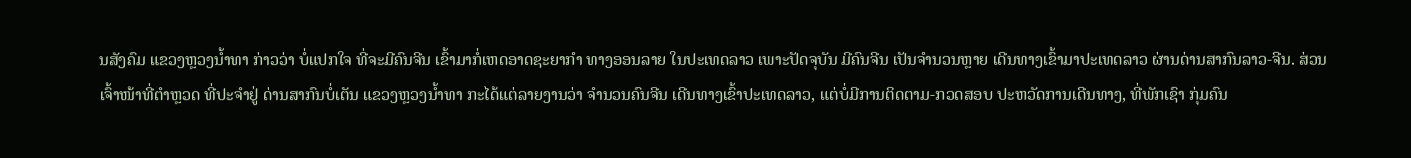ນສັງຄົມ ແຂວງຫຼວງນ້ຳທາ ກ່າວວ່າ ບໍ່ແປກໃຈ ທີ່ຈະມີຄົນຈີນ ເຂົ້າມາກໍ່ເຫດອາດຊະຍາກຳ ທາງອອນລາຍ ໃນປະເທດລາວ ເພາະປັດຈຸບັນ ມີຄົນຈີນ ເປັນຈຳນວນຫຼາຍ ເດີນທາງເຂົ້າມາປະເທດລາວ ຜ່ານດ່ານສາກົນລາວ-ຈີນ. ສ່ວນເຈົ້າໜ້າທີ່ຕຳຫຼວດ ທີ່ປະຈຳຢູ່ ດ່ານສາກົນບໍ່ເຕັນ ແຂວງຫຼວງນ້ຳທາ ກະໄດ້ແຕ່ລາຍງານວ່າ ຈຳນວນຄົນຈີນ ເດີນທາງເຂົ້າປະເທດລາວ, ແຕ່ບໍ່ມີການຕິດຕາມ-ກວດສອບ ປະຫວັດການເດີນທາງ, ທີ່ພັກເຊົາ ກຸ່ມຄົນ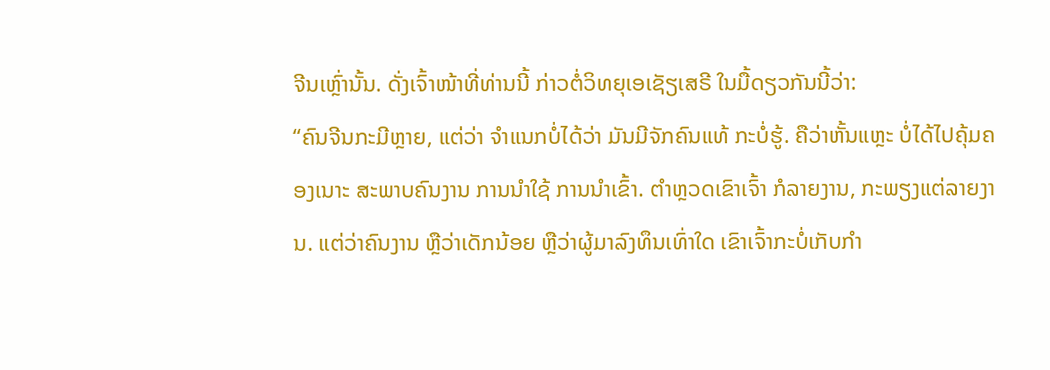ຈີນເຫຼົ່ານັ້ນ. ດັ່ງເຈົ້າໜ້າທີ່ທ່ານນີ້ ກ່າວຕໍ່ວິທຍຸເອເຊັຽເສຣີ ໃນມື້ດຽວກັນນີ້ວ່າ:
“ຄົນຈີນກະມີຫຼາຍ, ແຕ່ວ່າ ຈຳແນກບໍ່ໄດ້ວ່າ ມັນມີຈັກຄົນແທ້ ກະບໍ່ຮູ້. ຄືວ່າຫັ້ນແຫຼະ ບໍ່ໄດ້ໄປຄຸ້ມຄອງເນາະ ສະພາບຄົນງານ ການນຳໃຊ້ ການນຳເຂົ້າ. ຕຳຫຼວດເຂົາເຈົ້າ ກໍລາຍງານ, ກະພຽງແຕ່ລາຍງານ. ແຕ່ວ່າຄົນງານ ຫຼືວ່າເດັກນ້ອຍ ຫຼືວ່າຜູ້ມາລົງທຶນເທົ່າໃດ ເຂົາເຈົ້າກະບໍ່ເກັບກຳ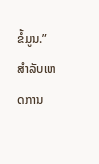ຂໍ້ມູນ.”
ສຳລັບເຫດການ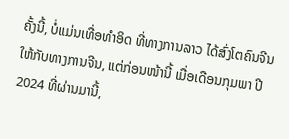ຄັ້ງນີ້, ບໍ່ແມ່ນເທື່ອທຳອິດ ທີ່ທາງການລາວ ໄດ້ສົ່ງໂຕຄົນຈີນ ໃຫ້ກັບທາງການຈີນ, ແຕ່ກ່ອນໜ້ານີ້ ເມື່ອເດືອນກຸມພາ ປີ 2024 ທີ່ຜ່ານມານີ້,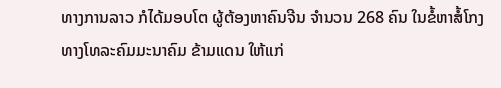ທາງການລາວ ກໍໄດ້ມອບໂຕ ຜູ້ຕ້ອງຫາຄົນຈີນ ຈຳນວນ 268 ຄົນ ໃນຂໍ້ຫາສໍ້ໂກງ ທາງໂທລະຄົມມະນາຄົມ ຂ້າມແດນ ໃຫ້ແກ່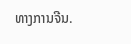ທາງການຈີນ.